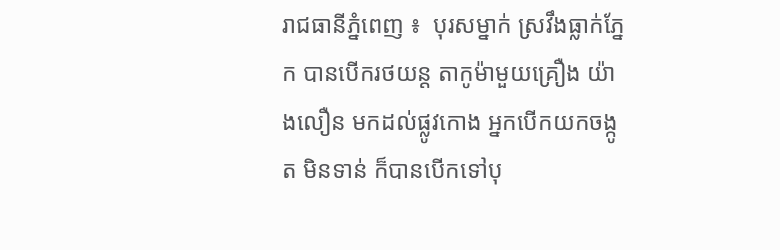រាជធានីភ្នំពេញ ៖  បុរសម្នាក់ ស្រវឹងធ្លាក់ភ្នែក បានបើករថយន្ត តាកូម៉ាមួយគ្រឿង យ៉ាងលឿន មកដល់ផ្លូវកោង អ្នកបើកយកចង្កូត មិនទាន់ ក៏បានបើកទៅបុ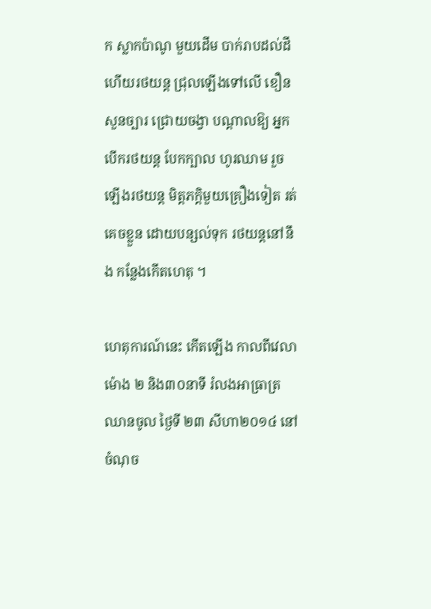ក ស្លាកប៉ាណូ មួយដើម បាក់រាបដល់ដី ហើយរថយន្ត ជ្រុលឡើងទៅលើ ខឿនសួនច្បារ ជ្រោយចង្វា បណ្តាលឱ្យ អ្នកបើករថយន្ត បែកក្បាល ហូរឈាម រួចឡើងរថយន្ត មិត្តភក្តិមួយគ្រឿងទៀត រត់គេចខ្លួន ដោយបន្សល់ទុក រថយន្តនៅនឹង កន្លែងកើតហេតុ ។

ហេតុការណ៍នេះ កើតឡើង កាលពីវេលាម៉ោង ២ និង៣០នាទី រំលងអាធ្រាត្រ ឈានចូល ថ្ងៃទី ២៣ សីហា២០១៤ នៅចំណុច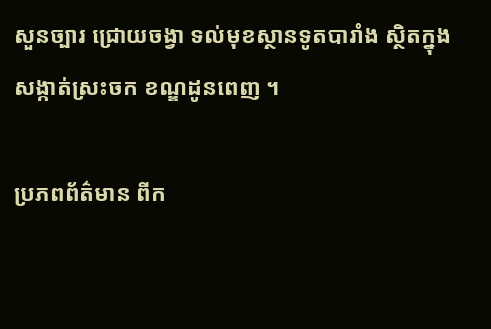សួនច្បារ ជ្រោយចង្វា ទល់មុខស្ថានទូតបារាំង ស្ថិតក្នុងសង្កាត់ស្រះចក ខណ្ឌដូនពេញ ។

ប្រភពព័ត៌មាន ពីក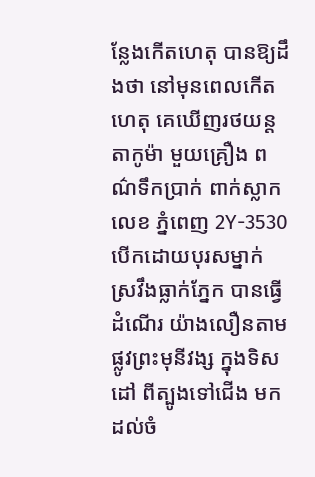ន្លែងកើតហេតុ បានឱ្យដឹងថា នៅមុនពេលកើតហេតុ គេឃើញរថយន្ត តាកូម៉ា មួយគ្រឿង ពណ៌ទឹកប្រាក់ ពាក់ស្លាកលេខ ភ្នំពេញ 2Y-3530 បើកដោយបុរសម្នាក់ ស្រវឹងធ្លាក់ភ្នែក បានធ្វើដំណើរ យ៉ាងលឿនតាម ផ្លូវព្រះមុនីវង្ស ក្នុងទិសដៅ ពីត្បូងទៅជើង មកដល់ចំ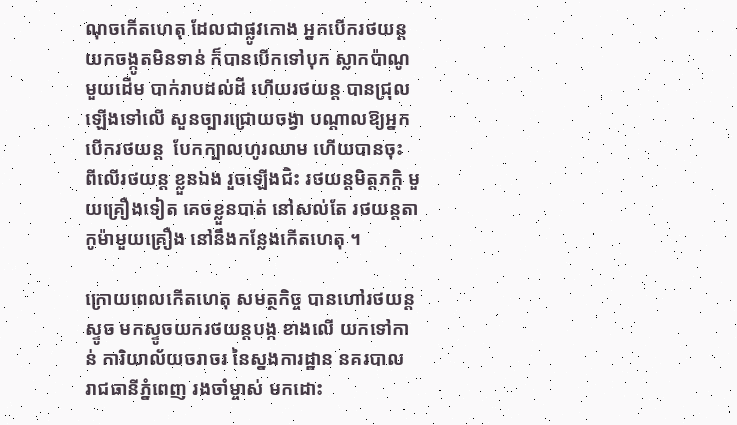ណុចកើតហេតុ ដែលជាផ្លូវកោង អ្នកបើករថយន្ត យកចង្កូតមិនទាន់ ក៏បានបើកទៅបុក ស្លាកប៉ាណូ មួយដើម បាក់រាបដល់ដី ហើយរថយន្ត បានជ្រុលឡើងទៅលើ សួនច្បារជ្រោយចង្វា បណ្តាលឱ្យអ្នកបើករថយន្ត  បែកក្បាលហូរឈាម ហើយបានចុះ ពីលើរថយន្ត ខ្លួនឯង រួចឡើងជិះ រថយន្តមិត្តភក្តិ មួយគ្រឿងទៀត គេចខ្លួនបាត់ នៅសល់តែ រថយន្តតាកូម៉ាមួយគ្រឿង នៅនឹងកន្លែងកើតហេតុ ។

ក្រោយពេលកើតហេតុ សមត្ថកិច្ច បានហៅរថយន្តស្ទូច មកស្ទូចយករថយន្តបង្ក ខាងលើ យកទៅកាន់ ការិយាល័យចរាចរ នៃស្នងការដ្ឋាន នគរបាល រាជធានីភ្នំពេញ រងចាំម្ចាស់ មកដោះ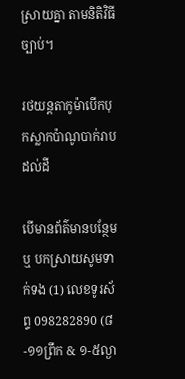ស្រាយគ្នា តាមនិតិវិធីច្បាប់។

រថយន្តតាកូម៉ាបើកបុកស្លាកប៉ាណូបាក់រាបដល់ដី

បើមានព័ត៌មានបន្ថែម ឬ បកស្រាយសូមទាក់ទង (1) លេខទូរស័ព្ទ 098282890 (៨-១១ព្រឹក & ១-៥ល្ងា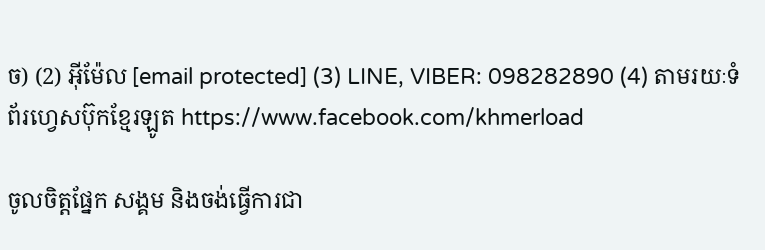ច) (2) អ៊ីម៉ែល [email protected] (3) LINE, VIBER: 098282890 (4) តាមរយៈទំព័រហ្វេសប៊ុកខ្មែរឡូត https://www.facebook.com/khmerload

ចូលចិត្តផ្នែក សង្គម និងចង់ធ្វើការជា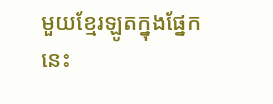មួយខ្មែរឡូតក្នុងផ្នែកនេះ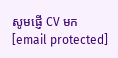សូមផ្ញើ CV មក [email protected]